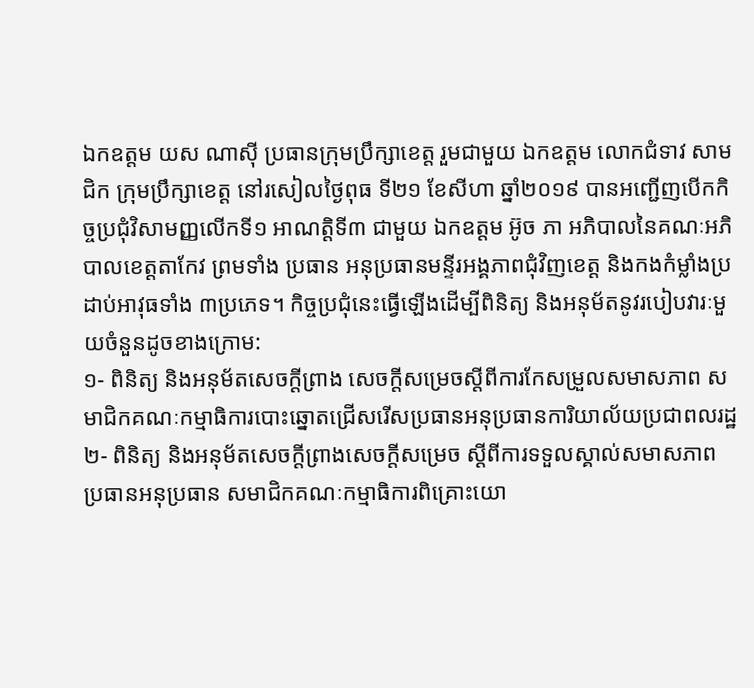ឯកឧត្តម យស ណាស៊ី ប្រធានក្រុមប្រឹក្សាខេត្ត រួមជាមួយ ឯកឧត្តម លោកជំទាវ សាមជិក ក្រុមប្រឹក្សាខេត្ត នៅរសៀលថ្ងៃពុធ ទី២១ ខែសីហា ឆ្នាំ២០១៩ បានអញ្ជើញបើកកិច្ចប្រជុំវិសាមញ្ញលើកទី១ អាណត្តិទី៣ ជាមួយ ឯកឧត្តម អ៊ូច ភា អភិបាលនៃគណៈអភិបាលខេត្តតាកែវ ព្រមទាំង ប្រធាន អនុប្រធានមន្ទីរអង្គភាពជុំវិញខេត្ត និងកងកំម្លាំងប្រដាប់អាវុធទាំង ៣ប្រភេទ។ កិច្ចប្រជុំនេះធ្វើឡើងដើម្បីពិនិត្យ និងអនុម័តនូវរបៀបវារៈមួយចំនួនដូចខាងក្រោម:
១- ពិនិត្យ និងអនុម័តសេចក្ដីព្រាង សេចក្ដីសម្រេចស្តីពីការកែសម្រួលសមាសភាព សមាជិកគណៈកម្មាធិការបោះឆ្នោតជ្រើសរើសប្រធានអនុប្រធានការិយាល័យប្រជាពលរដ្ឋ
២- ពិនិត្យ និងអនុម័តសេចក្ដីព្រាងសេចក្ដីសម្រេច ស្តីពីការទទួលស្គាល់សមាសភាព ប្រធានអនុប្រធាន សមាជិកគណៈកម្មាធិការពិគ្រោះយោ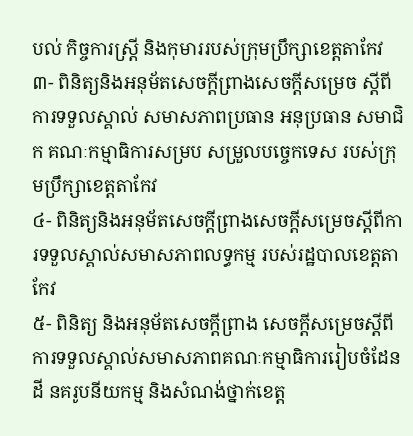បល់ កិច្ចការស្ត្រី និងកុមាររបស់ក្រុមប្រឹក្សាខេត្តតាកែវ
៣- ពិនិត្យនិងអនុម័តសេចក្ដីព្រាងសេចក្ដីសម្រេច ស្តីពីការទទួលស្គាល់ សមាសភាពប្រធាន អនុប្រធាន សមាជិក គណៈកម្មាធិការសម្រប សម្រួលបច្ចេកទេស របស់ក្រុមប្រឹក្សាខេត្តតាកែវ
៤- ពិនិត្យនិងអនុម័តសេចក្ដីព្រាងសេចក្ដីសម្រេចស្តីពីការទទួលស្គាល់សមាសភាពលទ្ធកម្ម របស់រដ្ឋបាលខេត្តតាកែវ
៥- ពិនិត្យ និងអនុម័តសេចក្ដីព្រាង សេចក្ដីសម្រេចស្តីពីការទទួលស្គាល់សមាសភាពគណៈកម្មាធិការរៀបចំដែនដី នគរូបនីយកម្ម និងសំណង់ថ្នាក់ខេត្ត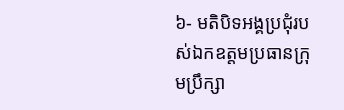៦- មតិបិទអង្គប្រជុំរបស់ឯកឧត្តមប្រធានក្រុមប្រឹក្សា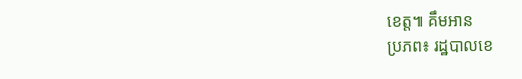ខេត្ត៕ គឹមអាន
ប្រភព៖ រដ្ឋបាលខេ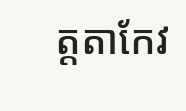ត្តតាកែវ